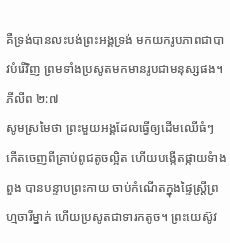គឺទ្រង់បានលះបង់ព្រះអង្គទ្រង់ មកយករូបភាពជាបាវបំរើវិញ ព្រមទាំងប្រសូតមកមានរូបជាមនុស្សផង។ ភីលីព ២:៧
សូមស្រមៃថា ព្រះមួយអង្គដែលធ្វើឲ្យដើមឈើធំៗ កើតចេញពីគ្រាប់ពូជតូចល្អិត ហើយបង្កើតផ្កាយទំាងពួង បានបន្ទាបព្រះកាយ ចាប់កំណើតក្នុងផ្ទៃស្រ្តីព្រហ្មចារីម្នាក់ ហើយប្រសូតជាទារកតូច។ ព្រះយេស៊ូវ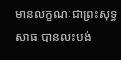មានលក្ខណៈជាព្រះសុទ្ធសាធ បានលះបង់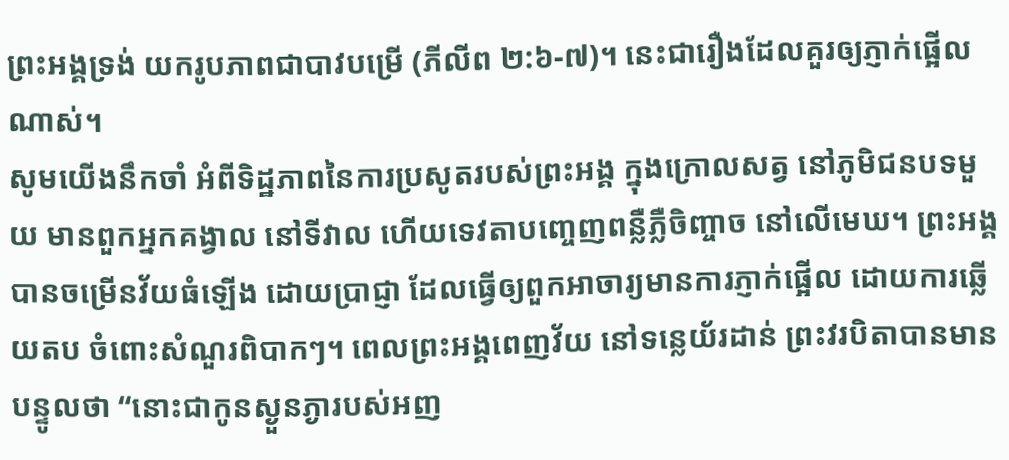ព្រះអង្គទ្រង់ យករូបភាពជាបាវបម្រើ (ភីលីព ២:៦-៧)។ នេះជារឿងដែលគួរឲ្យភ្ញាក់ផ្អើលណាស់។
សូមយើងនឹកចាំ អំពីទិដ្ឋភាពនៃការប្រសូតរបស់ព្រះអង្គ ក្នុងក្រោលសត្វ នៅភូមិជនបទមួយ មានពួកអ្នកគង្វាល នៅទីវាល ហើយទេវតាបញ្ចេញពន្លឺភ្លឺចិញ្ចាច នៅលើមេឃ។ ព្រះអង្គបានចម្រើនវ័យធំឡើង ដោយប្រាជ្ញា ដែលធ្វើឲ្យពួកអាចារ្យមានការភ្ញាក់ផ្អើល ដោយការឆ្លើយតប ចំពោះសំណួរពិបាកៗ។ ពេលព្រះអង្គពេញវ័យ នៅទន្លេយ័រដាន់ ព្រះវរបិតាបានមានបន្ទូលថា “នោះជាកូនស្ងួនភ្ងារបស់អញ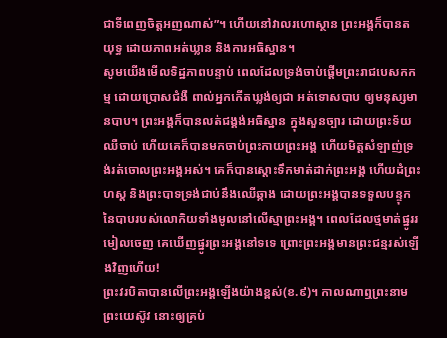ជាទីពេញចិត្តអញណាស់”។ ហើយនៅវាលរហោស្ថាន ព្រះអង្គក៏បានតយុទ្ធ ដោយភាពអត់ឃ្លាន និងការអធិស្ឋាន។
សូមយើងមើលទិដ្ឋភាពបន្ទាប់ ពេលដែលទ្រង់ចាប់ផ្តើមព្រះរាជបេសកកម្ម ដោយប្រោសជំងឺ ពាល់អ្នកកើតឃ្លង់ឲ្យជា អត់ទោសបាប ឲ្យមនុស្សមានបាប។ ព្រះអង្គក៏បានលត់ជង្គង់អធិស្ឋាន ក្នុងសួនច្បារ ដោយព្រះទ័យឈឺចាប់ ហើយគេក៏បានមកចាប់ព្រះកាយព្រះអង្គ ហើយមិត្តសំឡាញ់ទ្រង់រត់ចោលព្រះអង្គអស់។ គេក៏បានស្តោះទឹកមាត់ដាក់ព្រះអង្គ ហើយដំព្រះហស្ត និងព្រះបាទទ្រង់ជាប់នឹងឈើឆ្កាង ដោយព្រះអង្គបានទទួលបន្ទុកនៃបាបរបស់លោកិយទាំងមូលនៅលើស្មាព្រះអង្គ។ ពេលដែលថ្មមាត់ផ្នូររមៀលចេញ គេឃើញផ្នូរព្រះអង្គនៅទទេ ព្រោះព្រះអង្គមានព្រះជន្មរស់ឡើងវិញហើយ!
ព្រះវរបិតាបានលើព្រះអង្គឡើងយ៉ាងខ្ពស់(ខ.៩)។ កាលណាឮព្រះនាមព្រះយេស៊ូវ នោះឲ្យគ្រប់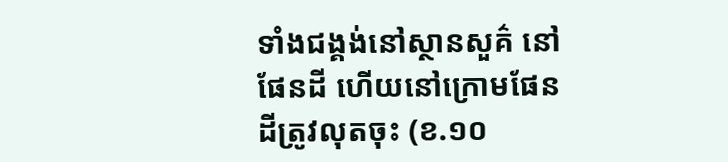ទាំងជង្គង់នៅស្ថានសួគ៌ នៅផែនដី ហើយនៅក្រោមផែនដីត្រូវលុតចុះ (ខ.១០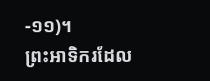-១១)។
ព្រះអាទិករដែល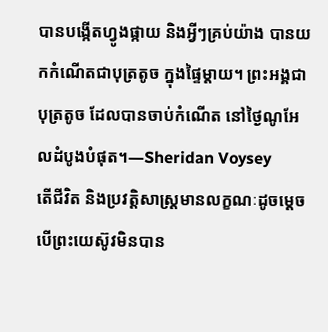បានបង្កើតហ្វូងផ្កាយ និងអ្វីៗគ្រប់យ៉ាង បានយកកំណើតជាបុត្រតូច ក្នុងផ្ទៃម្តាយ។ ព្រះអង្គជាបុត្រតូច ដែលបានចាប់កំណើត នៅថ្ងៃណូអែលដំបូងបំផុត។—Sheridan Voysey
តើជីវិត និងប្រវត្តិសាស្រ្តមានលក្ខណៈដូចម្តេច បើព្រះយេស៊ូវមិនបាន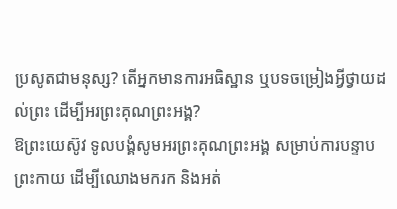ប្រសូតជាមនុស្ស? តើអ្នកមានការអធិស្ឋាន ឬបទចម្រៀងអ្វីថ្វាយដល់ព្រះ ដើម្បីអរព្រះគុណព្រះអង្គ?
ឱព្រះយេស៊ូវ ទូលបង្គំសូមអរព្រះគុណព្រះអង្គ សម្រាប់ការបន្ទាបព្រះកាយ ដើម្បីឈោងមករក និងអត់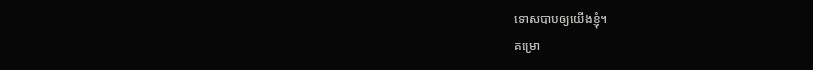ទោសបាបឲ្យយើងខ្ញុំ។
គម្រោ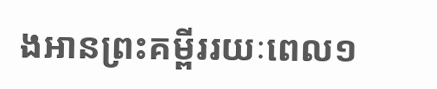ងអានព្រះគម្ពីររយៈពេល១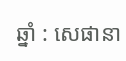ឆ្នាំ : សេផានា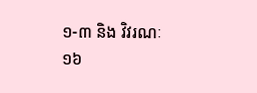១-៣ និង វិវរណៈ ១៦